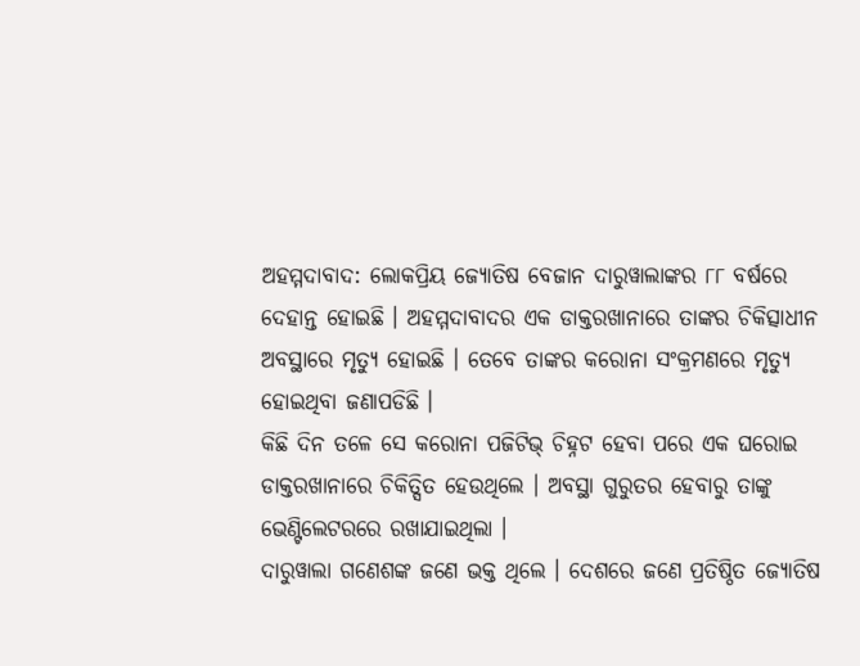ଅହମ୍ମଦାବାଦ: ଲୋକପ୍ରିୟ ଜ୍ୟୋତିଷ ବେଜାନ ଦାରୁୱାଲାଙ୍କର ୮୮ ବର୍ଷରେ ଦେହାନ୍ତ ହୋଇଛି । ଅହମ୍ମଦାବାଦର ଏକ ଡାକ୍ତରଖାନାରେ ତାଙ୍କର ଚିକିତ୍ସାଧୀନ ଅବସ୍ଥାରେ ମୃତ୍ୟୁ ହୋଇଛି । ତେବେ ତାଙ୍କର କରୋନା ସଂକ୍ରମଣରେ ମୃତ୍ୟୁ ହୋଇଥିବା ଜଣାପଡିଛି ।
କିଛି ଦିନ ତଳେ ସେ କରୋନା ପଜିଟିଭ୍ ଚିହ୍ନଟ ହେବା ପରେ ଏକ ଘରୋଇ ଡାକ୍ତରଖାନାରେ ଚିକିତ୍ସିତ ହେଉଥିଲେ । ଅବସ୍ଥା ଗୁରୁତର ହେବାରୁ ତାଙ୍କୁ ଭେଣ୍ଟିଲେଟରରେ ରଖାଯାଇଥିଲା ।
ଦାରୁୱାଲା ଗଣେଶଙ୍କ ଜଣେ ଭକ୍ତ ଥିଲେ । ଦେଶରେ ଜଣେ ପ୍ରତିଷ୍ଠିତ ଜ୍ୟୋତିଷ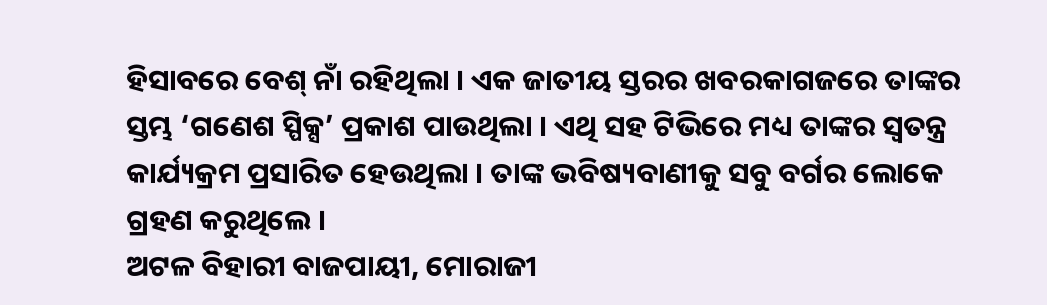ହିସାବରେ ବେଶ୍ ନାଁ ରହିଥିଲା । ଏକ ଜାତୀୟ ସ୍ତରର ଖବରକାଗଜରେ ତାଙ୍କର ସ୍ତମ୍ଭ ‘ଗଣେଶ ସ୍ପିକ୍ସ’ ପ୍ରକାଶ ପାଉଥିଲା । ଏଥି ସହ ଟିଭିରେ ମଧ୍ୟ ତାଙ୍କର ସ୍ୱତନ୍ତ୍ର କାର୍ଯ୍ୟକ୍ରମ ପ୍ରସାରିତ ହେଉଥିଲା । ତାଙ୍କ ଭବିଷ୍ୟବାଣୀକୁ ସବୁ ବର୍ଗର ଲୋକେ ଗ୍ରହଣ କରୁଥିଲେ ।
ଅଟଳ ବିହାରୀ ବାଜପାୟୀ, ମୋରାଜୀ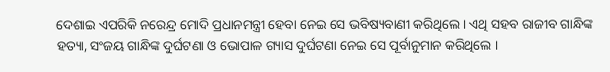ଦେଶାଇ ଏପରିକି ନରେନ୍ଦ୍ର ମୋଦି ପ୍ରଧାନମନ୍ତ୍ରୀ ହେବା ନେଇ ସେ ଭବିଷ୍ୟବାଣୀ କରିଥିଲେ । ଏଥି ସହବ ରାଜୀବ ଗାନ୍ଧିଙ୍କ ହତ୍ୟା, ସଂଜୟ ଗାନ୍ଧିଙ୍କ ଦୁର୍ଘଟଣା ଓ ଭୋପାଳ ଗ୍ୟାସ ଦୁର୍ଘଟଣା ନେଇ ସେ ପୂର୍ବାନୁମାନ କରିଥିଲେ ।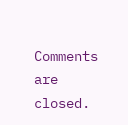Comments are closed.